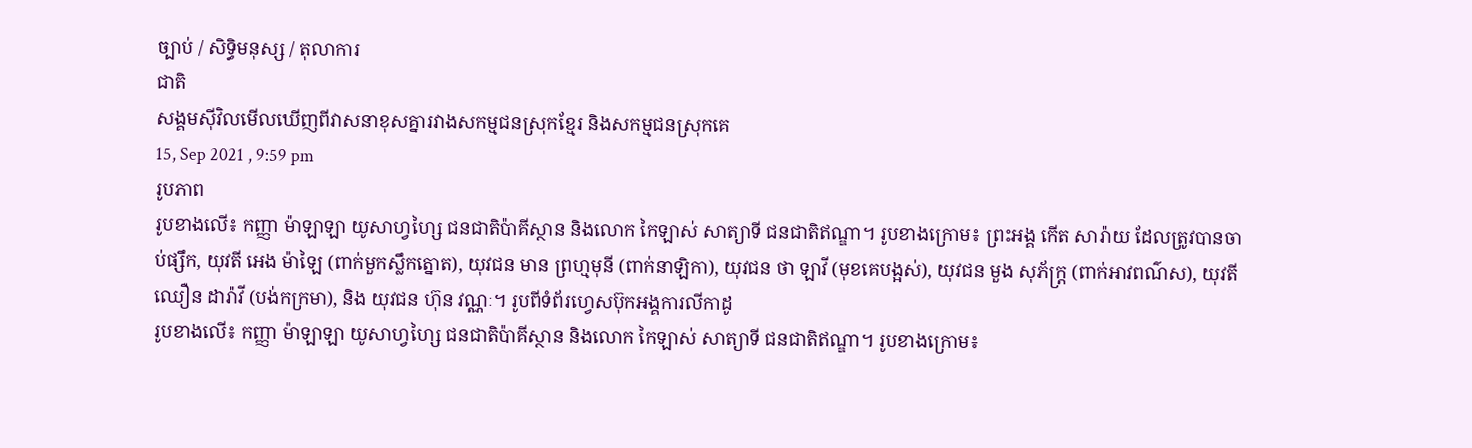ច្បាប់ / សិទិ្ធមនុស្ស / តុលាការ
ជាតិ
សង្គមស៊ីវិលមើលឃើញពីវាសនាខុសគ្នារវាងសកម្មជនស្រុកខ្មែរ និងសកម្មជនស្រុកគេ
15, Sep 2021 , 9:59 pm
រូបភាព
រូបខាងលើ៖ កញ្ញា ម៉ាឡាឡា យូសាហ្វហ្សៃ ជនជាតិប៉ាគីស្ថាន និងលោក កៃឡាស់ សាត្យាទី ជនជាតិឥណ្ឌា។ រូបខាងក្រោម៖ ព្រះអង្គ កើត សារ៉ាយ ដែលត្រូវបានចាប់ផ្សឹក, យុវតី អេង ម៉ាឡៃ (ពាក់មួកស្លឹកត្នោត), យុវជន មាន ព្រហ្មមុនី (ពាក់នាឡិកា), យុវជន ថា ឡាវី (មុខគេបង្អស់), យុវជន មួង សុភ័ក្រ្ត (ពាក់អាវពណ៌ស), យុវតី ឈឿន ដារ៉ាវី (បង់កក្រមា), និង យុវជន ហ៊ុន វណ្ណៈ។ រូបពីទំព័រហ្វេសប៊ុកអង្គការលីកាដូ
រូបខាងលើ៖ កញ្ញា ម៉ាឡាឡា យូសាហ្វហ្សៃ ជនជាតិប៉ាគីស្ថាន និងលោក កៃឡាស់ សាត្យាទី ជនជាតិឥណ្ឌា។ រូបខាងក្រោម៖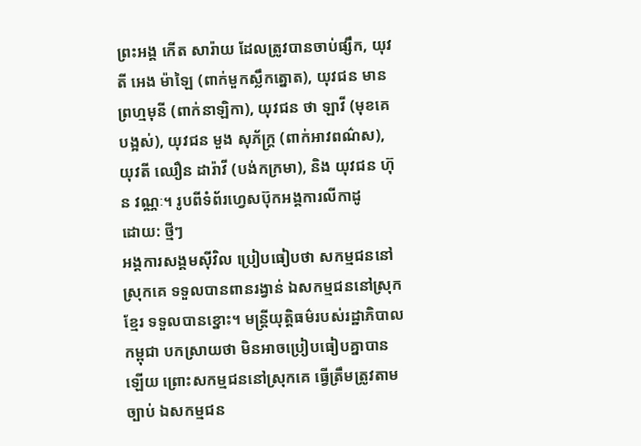ព្រះអង្គ កើត សារ៉ាយ ដែលត្រូវបានចាប់ផ្សឹក, យុវតី អេង ម៉ាឡៃ (ពាក់មួកស្លឹកត្នោត), យុវជន មាន ព្រហ្មមុនី (ពាក់នាឡិកា), យុវជន ថា ឡាវី (មុខគេបង្អស់), យុវជន មួង សុភ័ក្រ្ត (ពាក់អាវពណ៌ស), យុវតី ឈឿន ដារ៉ាវី (បង់កក្រមា), និង យុវជន ហ៊ុន វណ្ណៈ។ រូបពីទំព័រហ្វេសប៊ុកអង្គការលីកាដូ
ដោយ: ថ្មីៗ
អង្គការសង្គមស៊ីវិល ប្រៀបធៀបថា សកម្មជននៅស្រុកគេ ទទួលបានពានរង្វាន់ ឯសកម្មជននៅស្រុកខ្មែរ ទទួលបានខ្នោះ។ មន្រ្តីយុត្តិធម៌របស់រដ្ឋាភិបាលកម្ពុជា បកស្រាយថា មិនអាចប្រៀបធៀបគ្នាបានឡើយ ព្រោះសកម្មជននៅស្រុកគេ ធ្វើត្រឹមត្រូវតាមច្បាប់ ឯសកម្មជន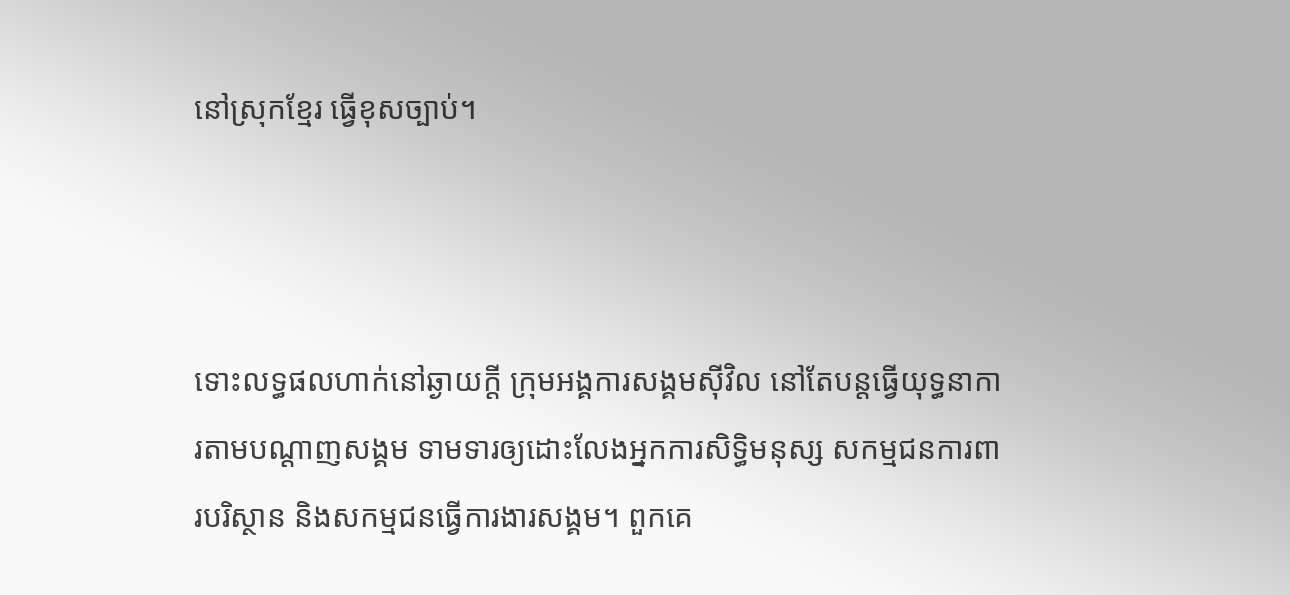នៅស្រុកខ្មែរ ធ្វើខុសច្បាប់។



ទោះលទ្ធផលហាក់នៅឆ្ងាយក្តី ក្រុមអង្គការសង្គមស៊ីវិល នៅតែបន្តធ្វើយុទ្ធនាការតាមបណ្តាញសង្គម ទាមទារឲ្យដោះលែងអ្នកការសិទ្ធិមនុស្ស សកម្មជនការពារបរិស្ថាន និងសកម្មជនធ្វើការងារសង្គម។ ពួកគេ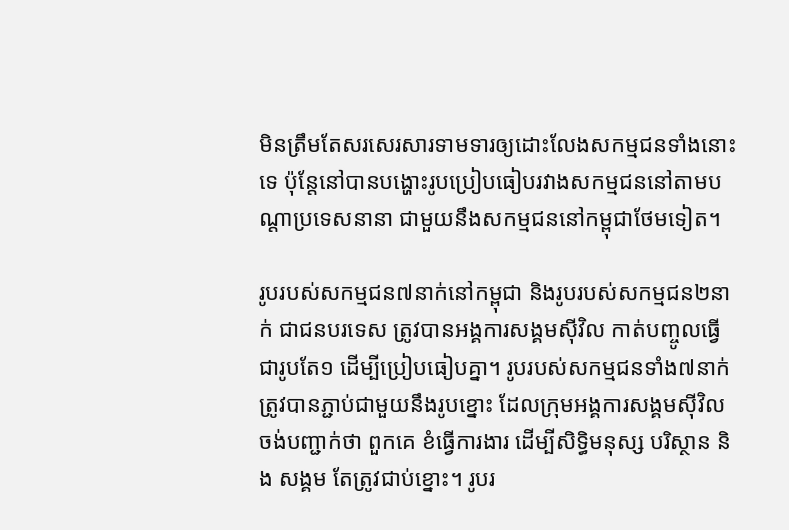មិនត្រឹមតែសរសេរសារទាមទារឲ្យដោះលែងសកម្មជនទាំងនោះទេ ប៉ុន្តែនៅបានបង្ហោះរូបប្រៀបធៀបរវាងសកម្មជននៅតាមបណ្តាប្រទេសនានា ជាមួយនឹងសកម្មជននៅកម្ពុជាថែមទៀត។

រូបរបស់សកម្មជន៧នាក់នៅកម្ពុជា និងរូបរបស់សកម្មជន២នាក់ ជាជនបរទេស ត្រូវបានអង្គការសង្គមស៊ីវិល កាត់បញ្ចូលធ្វើជារូបតែ១ ដើម្បីប្រៀបធៀបគ្នា។ រូបរបស់សកម្មជនទាំង៧នាក់ ត្រូវបានភ្ជាប់ជាមួយនឹងរូបខ្នោះ ដែលក្រុមអង្គការសង្គមស៊ីវិល ចង់បញ្ជាក់ថា ពួកគេ ខំធ្វើការងារ ដើម្បីសិទ្ធិមនុស្ស បរិស្ថាន និង សង្គម តែត្រូវជាប់ខ្នោះ។ រូបរ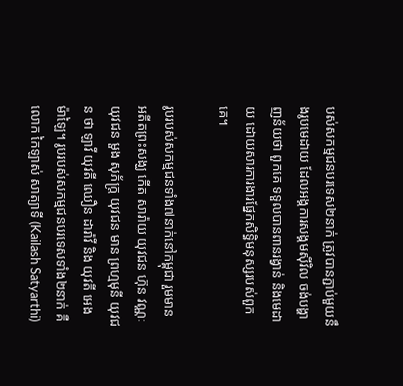បស់សកម្មជនបរទេស២នាក់ ត្រូវបានភ្ជាប់មួយនឹងរូបមេដាយ ដែលអង្គការសង្គមស៊ីវិល ចង់បង្ហាញន័យថា ពួកគេ ទទួលបានពានរង្វាន់ និងមេដាយ ដោយសារការងារផ្នែកសិទ្ធិមនុស្សរបស់ពួកគេ។

រូបរបស់សកម្មជនទាំង៧នាក់នៅកម្ពុជា រួមមាន អតីតព្រះសង្ឃ កើត សារ៉ាយ យុវជន ហ៊ុន វណ្ណៈ យុវជន មួង សុភ័ក្រ្ត យុវជន មាន ព្រហ្មមុនី យុវជន ថា ឡាវី យុវតី ឈឿន ដារ៉ាវី និង យុវតី អេង ម៉ាឡៃ។ រូបរបស់សកម្មជនបរទេសទាំង២នាក់ គឺ លោក កៃឡាស់ សាត្យាទី (Kailash Satyarthi)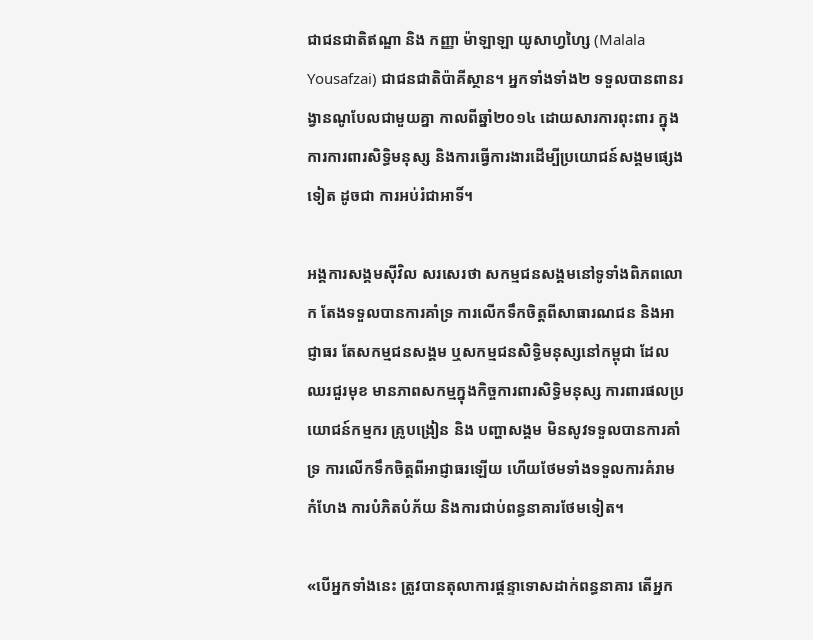ជាជនជាតិឥណ្ឌា និង កញ្ញា ម៉ាឡាឡា យូសាហ្វហ្សៃ (Malala Yousafzai) ជាជនជាតិប៉ាគីស្ថាន។ អ្នកទាំងទាំង២ ទទួលបានពានរង្វានណូបែលជាមួយគ្នា កាលពីឆ្នាំ២០១៤ ដោយសារការពុះពារ ក្នុងការការពារសិទ្ធិមនុស្ស និងការធ្វើការងារដើម្បីប្រយោជន៍សង្គមផ្សេងទៀត ដូចជា ការអប់រំជាអាទិ៍។

អង្គការសង្គមស៊ីវិល សរសេរថា សកម្មជនសង្គមនៅទូទាំងពិភពលោក តែងទទួលបានការគាំទ្រ ការលើកទឹកចិត្តពីសាធារណជន និងអាជ្ញាធរ តែសកម្មជនសង្គម ឬសកម្មជនសិទ្ធិមនុស្សនៅកម្ពុជា ដែលឈរជួរមុខ មានភាពសកម្មក្នុងកិច្ចការពារសិទិ្ធមនុស្ស ការពារផលប្រយោជន៍កម្មករ គ្រូបង្រៀន និង បញ្ហាសង្គម មិនសូវទទួលបានការគាំទ្រ ការលើកទឹកចិត្តពីអាជ្ញាធរឡើយ ហើយថែមទាំងទទួលការគំរាមកំហែង ការបំភិតបំភ័យ និងការជាប់ពន្ធនាគារថែមទៀត។

«បើអ្នកទាំងនេះ ត្រូវបានតុលាការផ្តន្ទាទោសដាក់ពន្ធនាគារ តើអ្នក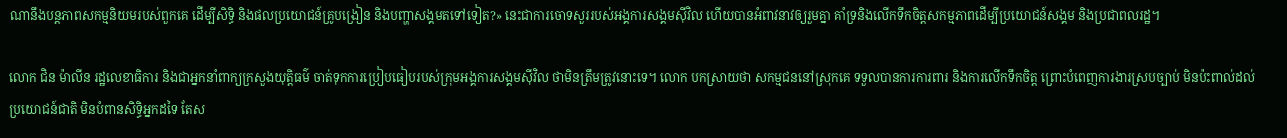ណានឹងបន្តភាពសកម្មនិយមរបស់ពួកគេ ដើម្បីសិទិ្ធ និងផលប្រយោជន៍គ្រូបង្រៀន និងបញ្ហាសង្គមតទៅទៀត?» នេះជាការចោទសួររបស់អង្គការសង្គមស៊ីវិល ហើយបានអំពាវនាវឲ្យរួមគ្នា គាំទ្រនិងលើកទឹកចិត្តសកម្មភាពដើម្បីប្រយោជន៍សង្គម និងប្រជាពលរដ្ឋ។

លោក ជិន ម៉ាលីន រដ្ឋលេខាធិការ និងជាអ្នកនាំពាក្យក្រសួងយុត្តិធម៌ ចាត់ទុកការប្រៀបធៀបរបស់ក្រុមអង្គការសង្គមស៊ីវិល ថាមិនត្រឹមត្រូវនោះទេ។ លោក បកស្រាយថា សកម្មជននៅស្រុកគេ ទទួលបានការការពារ និងការលើកទឹកចិត្ត ព្រោះបំពេញការងារស្របច្បាប់ មិនប៉ះពាល់ដល់ប្រយោជន៍ជាតិ មិនបំពានសិទ្ធិអ្នកដទៃ តែស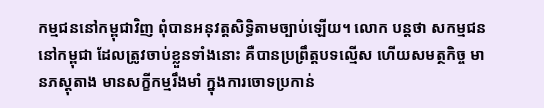កម្មជននៅកម្ពុជាវិញ ពុំបានអនុវត្តសិទ្ធិតាមច្បាប់ឡើយ។ លោក បន្តថា សកម្មជននៅកម្ពុជា ដែលត្រូវចាប់ខ្លួនទាំងនោះ គឺបានប្រព្រឹត្តបទល្មើស ហើយសមត្ថកិច្ច មានភស្តុតាង មានសក្ខីកម្មរឹងមាំ ក្នុងការចោទប្រកាន់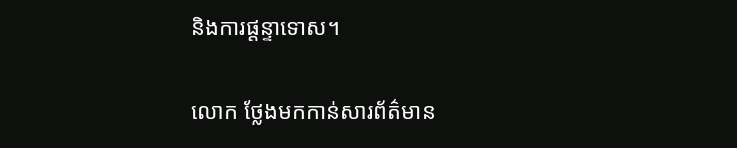និងការផ្តន្ទាទោស។

លោក ថ្លែងមកកាន់សារព័ត៌មាន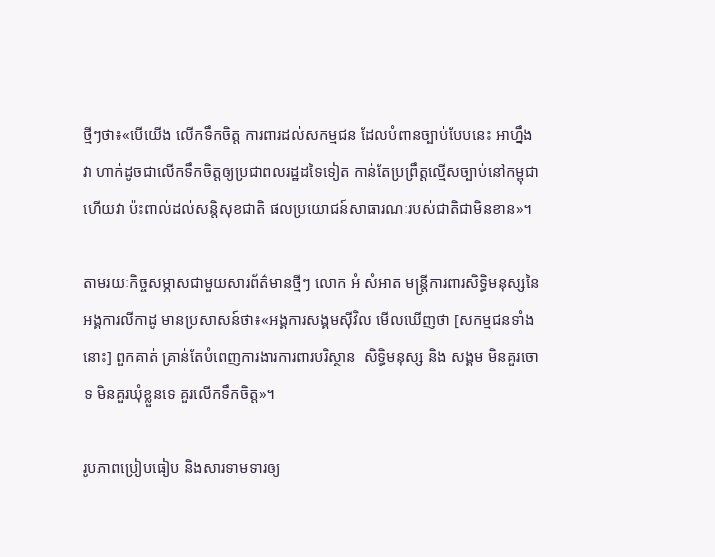ថ្មីៗថា៖«បើយើង លើកទឹកចិត្ត ការពារដល់សកម្មជន ដែលបំពានច្បាប់បែបនេះ អាហ្នឹងវា ហាក់ដូចជាលើកទឹកចិត្តឲ្យប្រជាពលរដ្ឋដទៃទៀត កាន់តែប្រព្រឹត្តល្មើសច្បាប់នៅកម្ពុជា ហើយវា ប៉ះពាល់ដល់សន្តិសុខជាតិ ផលប្រយោជន៍សាធារណៈរបស់ជាតិជាមិនខាន»។

តាមរយៈកិច្ចសម្ភាសជាមួយសារព័ត៌មានថ្មីៗ លោក អំ សំអាត មន្រ្តីការពារសិទ្ធិមនុស្សនៃអង្គការលីកាដូ មានប្រសាសន៍ថា៖«អង្គការសង្គមស៊ីវិល មើលឃើញថា [សកម្មជនទាំងនោះ] ពួកគាត់ គ្រាន់តែបំពេញការងារការពារបរិស្ថាន  សិទ្ធិមនុស្ស និង សង្គម មិនគួរចោទ មិនគួរឃុំខ្លួនទេ គួរលើកទឹកចិត្ត»។

រូបភាពប្រៀបធៀប និងសារទាមទារឲ្យ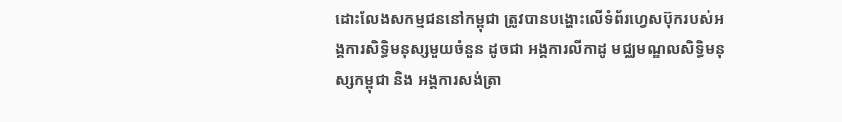ដោះលែងសកម្មជននៅកម្ពុជា ត្រូវបានបង្ហោះលើទំព័រហ្វេសប៊ុករបស់អង្គការសិទ្ធិមនុស្សមួយចំនួន ដូចជា អង្គការលីកាដូ មជ្ឈមណ្ឌលសិទ្ធិមនុស្សកម្ពុជា និង អង្គការសង់ត្រា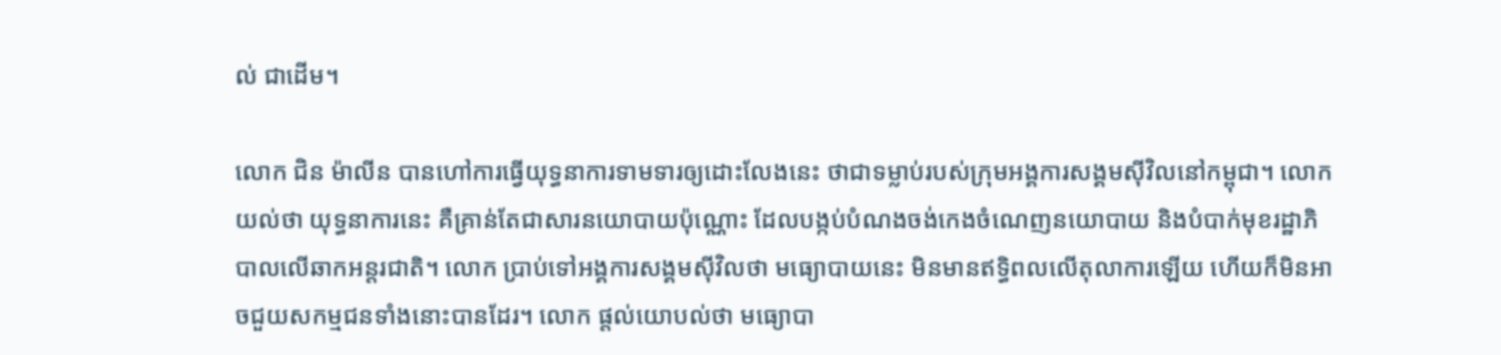ល់ ជាដើម។

លោក ជិន ម៉ាលីន បានហៅការធ្វើយុទ្ធនាការទាមទារឲ្យដោះលែងនេះ ថាជាទម្លាប់របស់ក្រុមអង្គការសង្គមស៊ីវិលនៅកម្ពុជា។ លោក យល់ថា យុទ្ធនាការនេះ គឺគ្រាន់តែជាសារនយោបាយប៉ុណ្ណោះ ដែលបង្កប់បំណងចង់កេងចំណេញនយោបាយ និងបំបាក់មុខរដ្ឋាភិបាលលើឆាកអន្តរជាតិ។ លោក ប្រាប់ទៅអង្គការសង្គមស៊ីវិលថា មធ្យោបាយនេះ មិនមានឥទ្ធិពលលើតុលាការឡើយ ហើយក៏មិនអាចជួយសកម្មជនទាំងនោះបានដែរ។ លោក ផ្តល់យោបល់ថា មធ្យោបា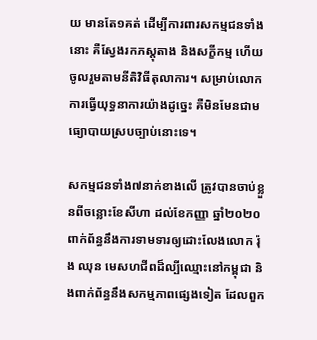យ មានតែ១គត់ ដើម្បីការពារសកម្មជនទាំងនោះ គឺស្វែងរកភស្តុតាង និងសក្ខីកម្ម ហើយចូលរួមតាមនីតិវិធីតុលាការ។ សម្រាប់លោក ការធ្វើយុទ្ធនាការយ៉ាងដូច្នេះ គឺមិនមែនជាមធ្យោបាយស្របច្បាប់នោះទេ។

សកម្មជនទាំង៧នាក់ខាងលើ ត្រូវបានចាប់ខ្លួនពីចន្លោះខែសីហា ដល់ខែកញ្ញា ឆ្នាំ២០២០ ពាក់ព័ន្ធនឹងការទាមទារឲ្យដោះលែងលោក រ៉ុង ឈុន មេសហជីពដ៏ល្បីឈ្មោះនៅកម្ពុជា និងពាក់ព័ន្ធនឹងសកម្មភាពផ្សេងទៀត ដែលពួក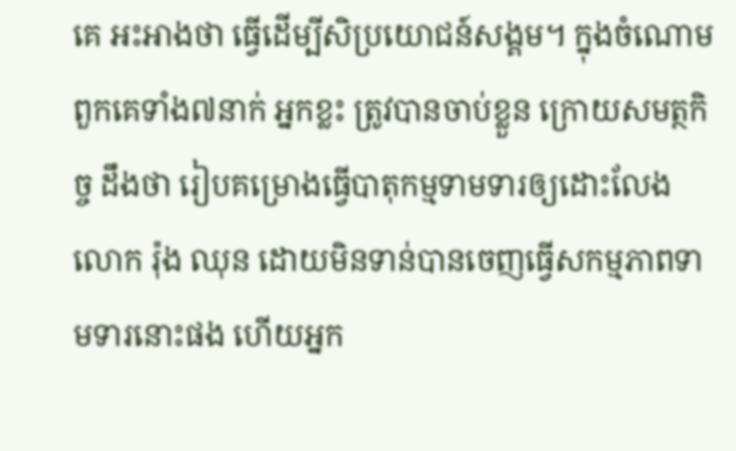គេ អះអាងថា ធ្វើដើម្បីសិប្រយោជន៍សង្គម។ ក្នុងចំណោមពួកគេទាំង៧នាក់ អ្នកខ្លះ ត្រូវបានចាប់ខ្លួន ក្រោយសមត្ថកិច្ច ដឹងថា រៀបគម្រោងធ្វើបាតុកម្មទាមទារឲ្យដោះលែងលោក រ៉ុង ឈុន ដោយមិនទាន់បានចេញធ្វើសកម្មភាពទាមទារនោះផង ហើយអ្នក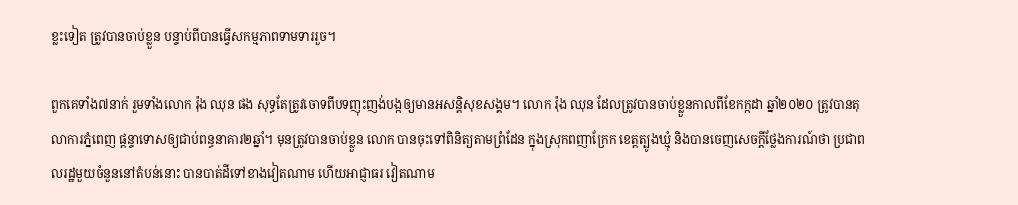ខ្លះទៀត ត្រូវបានចាប់ខ្លួន បន្ទាប់ពីបានធ្វើសកម្មភាពទាមទាររួច។

ពួកគេទាំង៧នាក់ រួមទាំងលោក រ៉ុង ឈុន ផង សុទ្ធតែត្រូវចោទពីបទញុះញង់បង្កឲ្យមានអសន្តិសុខសង្គម។ លោក រ៉ុង ឈុន ដែលត្រូវបានចាប់ខ្លួនកាលពីខែកក្កដា ឆ្នាំ២០២០ ត្រូវបានតុលាការភ្នំពេញ ផ្តន្ទាទោសឲ្យជាប់ពន្ធនាគារ២ឆ្នាំ។ មុនត្រូវបានចាប់ខ្លួន លោក បានចុះទៅពិនិត្យតាមព្រំដែន ក្នុងស្រុកពញាក្រែក ខេត្តត្បូងឃ្មុំ និងបានចេញសេចក្តីថ្លែងការណ៍ថា ប្រជាពលរដ្ឋមួយចំនួននៅតំបន់នោះ បានបាត់ដីទៅខាងវៀតណាម ហើយអាជ្ញាធរ វៀតណាម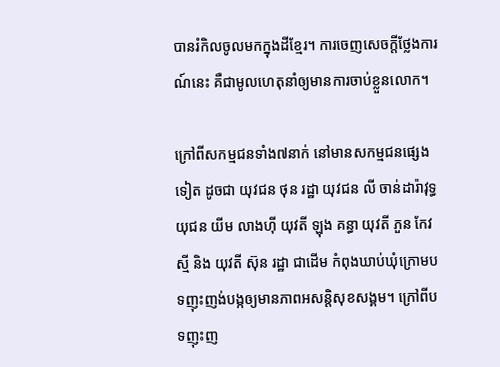បានរំកិលចូលមកក្នុងដីខ្មែរ។ ការចេញសេចក្តីថ្លែងការណ៍នេះ គឺជាមូលហេតុនាំឲ្យមានការចាប់ខ្លួនលោក។

ក្រៅពីសកម្មជនទាំង៧នាក់ នៅមានសកម្មជនផ្សេងទៀត ដូចជា យុវជន ថុន រដ្ឋា យុវជន លី ចាន់ដារ៉ាវុទ្ធ យុជន យីម លាងហ៊ី យុវតី ឡុង គន្ធា យុវតី ភួន កែវស្មី និង យុវតី ស៊ុន រដ្ឋា ជាដើម កំពុងឃាប់ឃុំក្រោមបទញុះញង់បង្កឲ្យមានភាពអសន្តិសុខសង្គម។ ក្រៅពីបទញុះញ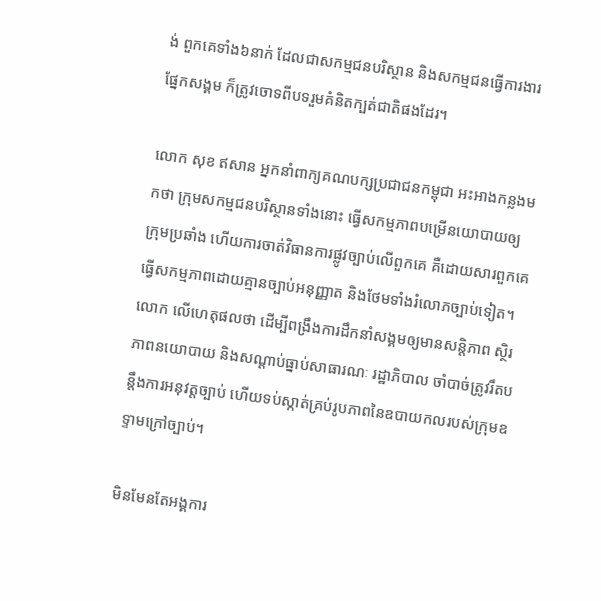ង់ ពួកគេទាំង៦នាក់ ដែលជាសកម្មជនបរិស្ថាន និងសកម្មជនធ្វើការងារផ្នែកសង្គម ក៏ត្រូវចោទពីបទរួមគំនិតក្បត់ជាតិផងដែរ។

លោក សុខ ឥសាន អ្នកនាំពាក្យគណបក្សប្រជាជនកម្ពុជា អះអាងកន្លងមកថា ក្រុមសកម្មជនបរិស្ថានទាំងនោះ ធ្វើសកម្មភាពបម្រើនយោបាយឲ្យក្រុមប្រឆាំង ហើយការចាត់វិធានការផ្លូវច្បាប់លើពួកគេ គឺដោយសារពួកគេ ធ្វើសកម្មភាពដោយគ្មានច្បាប់អនុញ្ញាត និងថែមទាំងរំលោភច្បាប់ទៀត។ លោក លើហេតុផលថា ដើម្បីពង្រឹងការដឹកនាំសង្គមឲ្យមានសន្តិភាព ស្ថិរភាពនយោបាយ និងសណ្តាប់ធ្នាប់សាធារណៈ រដ្ឋាភិបាល ចាំបាច់ត្រូវរឹតបន្តឹងការអនុវត្តច្បាប់ ហើយទប់ស្កាត់គ្រប់រូបភាពនៃឧបាយកលរបស់ក្រុមឧទ្ទាមក្រៅច្បាប់។

មិនមែនតែអង្គការ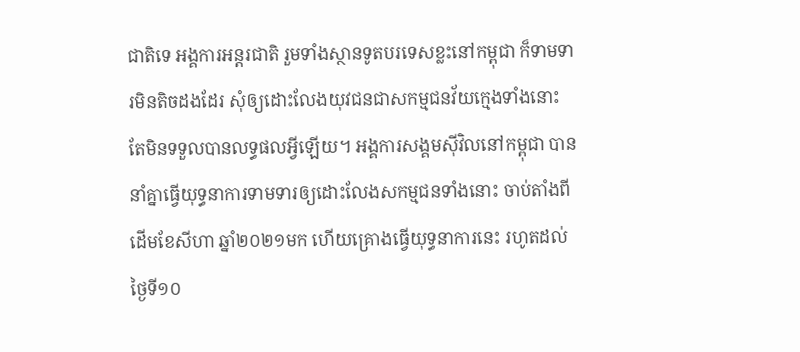ជាតិទេ អង្គការអន្តរជាតិ រួមទាំងស្ថានទូតបរទេសខ្លះនៅកម្ពុជា ក៏ទាមទារមិនតិចដងដែរ សុំឲ្យដោះលែងយុវជនជាសកម្មជនវ័យក្មេងទាំងនោះ តែមិនទទួលបានលទ្ធផលអ្វីឡើយ។ អង្គការសង្គមស៊ីវិលនៅកម្ពុជា បាននាំគ្នាធ្វើយុទ្ធនាការទាមទារឲ្យដោះលែងសកម្មជនទាំងនោះ ចាប់តាំងពីដើមខែសីហា ឆ្នាំ២០២១មក ហើយគ្រោងធ្វើយុទ្ធនាការនេះ រហូតដល់ថ្ងៃទី១០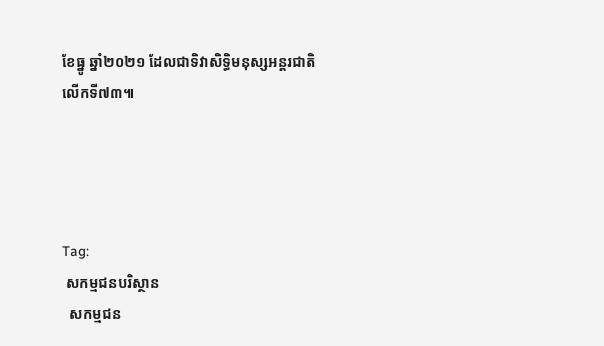ខែធ្នូ ឆ្នាំ២០២១ ដែលជាទិវាសិទ្ធិមនុស្សអន្តរជាតិលើកទី៧៣៕




Tag:
 សកម្មជនបរិស្ថាន
  សកម្មជន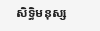សិទ្ធិមនុស្ស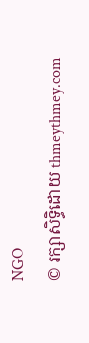NGO
© រក្សាសិទ្ធិដោយ thmeythmey.com